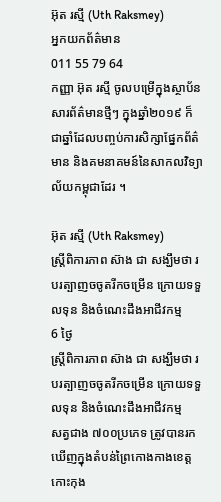អ៊ុត រស្មី (Uth Raksmey)
អ្នកយកព័ត៌មាន
011 55 79 64
កញ្ញា អ៊ុត រស្មី ចូលបម្រើក្នុងស្ថាប័នសារព័ត៌មានថ្មីៗ ក្នុងឆ្នាំ២០១៩ ក៏ជាឆ្នាំដែលបញ្ចប់ការសិក្សាផ្នែកព័ត៌មាន និងគមនាគមន៍នៃសាកលវិទ្យាល័យកម្ពុជាដែរ ។

អ៊ុត រស្មី (Uth Raksmey)
ស្រ្តីពិការភាព ស៊ាង ជា សង្ឃឹមថា របរត្បាញចចូតរីកចម្រើន ក្រោយទទួលទុន និងចំណេះដឹងអាជីវកម្ម
6 ថ្ងៃ
ស្រ្តីពិការភាព ស៊ាង ជា សង្ឃឹមថា របរត្បាញចចូតរីកចម្រើន ក្រោយទទួលទុន និងចំណេះដឹងអាជីវកម្ម
សត្វជាង ៧០០ប្រភេទ ត្រូវបានរកឃើញក្នុងតំបន់ព្រៃកោងកាងខេត្តកោះកុង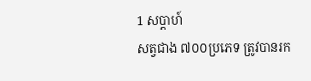1 សប្តាហ៍
សត្វជាង ៧០០ប្រភេទ ត្រូវបានរក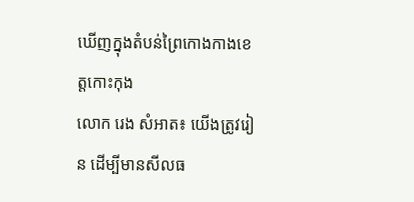ឃើញក្នុងតំបន់ព្រៃកោងកាងខេត្តកោះកុង
លោក រេង សំអាត៖ យើងត្រូវរៀន ដើម្បីមានសីលធ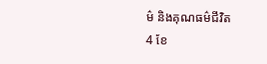ម៌ និងគុណធម៌ជីវិត
4 ខែ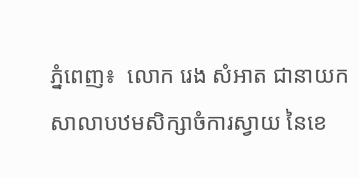ភ្នំពេញ៖  លោក រេង សំអាត ជានាយកសាលាបឋមសិក្សាចំការស្វាយ នៃខេ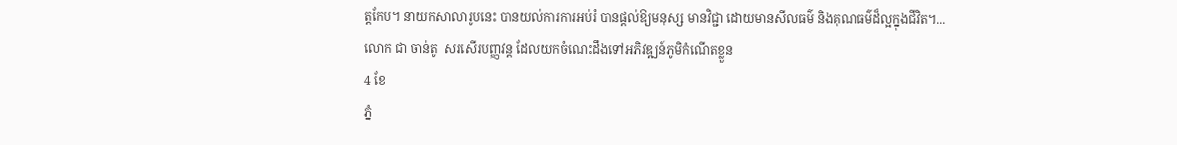ត្តកែប។ នាយកសាលារូបនេះ បានយល់ការការអប់រំ បានផ្ដល់ឱ្យមនុស្ស មានវិជ្ជា ដោយមានសីលធម៌ និងគុណធម៌ដ៏ល្អក្នុងជីវិត។...
លោក ជា ចាន់តូ  សរសើរបញ្ញវន្ត ដែលយកចំណេះដឹងទៅអភិវឌ្ឍន៍ភូមិកំណើតខ្លួន
4 ខែ
ភ្នំ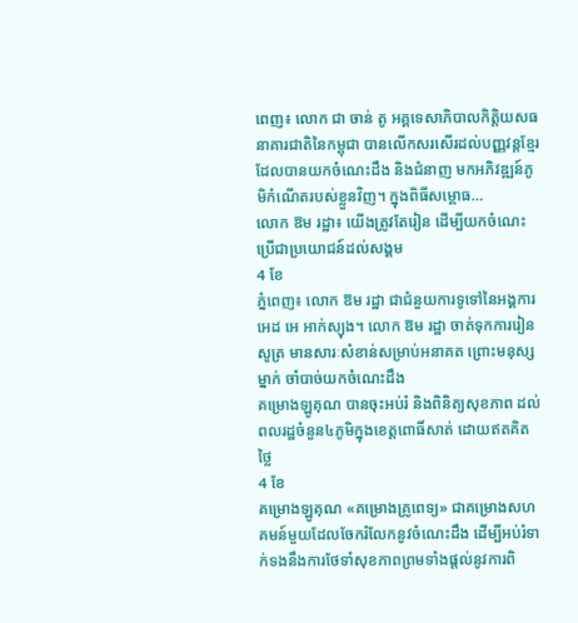ពេញ៖ លោក ជា ចាន់ តូ អគ្គទេសាភិបាលកិត្តិយសធនាគារជាតិនៃកម្ពុជា បានលើកសរសើរដល់បញ្ញវន្តខ្មែរ ដែលបានយកចំណេះដឹង និងជំនាញ មកអភិវឌ្ឍន៍ភូមិកំណើតរបស់ខ្លួនវិញ។ ក្នុងពិធីសម្ពោធ...
លោក ឱម រដ្ឋា៖ យើងត្រូវតែរៀន ដើម្បីយកចំណេះប្រើជាប្រយោជន៍ដល់សង្គម
4 ខែ
ភ្នំពេញ៖ លោក ឱម រដ្ឋា ជាជំនួយការទូទៅនៃអង្គការអេដ អេ អាក់ស្យុង។ លោក ឱម រដ្ឋា ចាត់ទុកការរៀនសូត្រ មានសារៈសំខាន់សម្រាប់អនាគត ព្រោះមនុស្សម្នាក់ ចាំបាច់យកចំណេះដឹង
គម្រោងឡូគុណ បានចុះអប់រំ និងពិនិត្យសុខភាព ដល់ពលរដ្ឋចំនួន៤ភូមិក្នុងខេត្តពោធិ៍សាត់ ដោយឥតគិតថ្លៃ
4 ខែ
គម្រោងឡូគុណ «គម្រោងគ្រូពេទ្យ» ជាគម្រោងសហគមន៍មួយដែលចែករំលែកនូវចំណេះដឹង ដើម្បីអប់រំទាក់ទងនឹងការថែទាំសុខភាពព្រមទាំងផ្ដល់នូវការពិ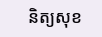និត្យសុខ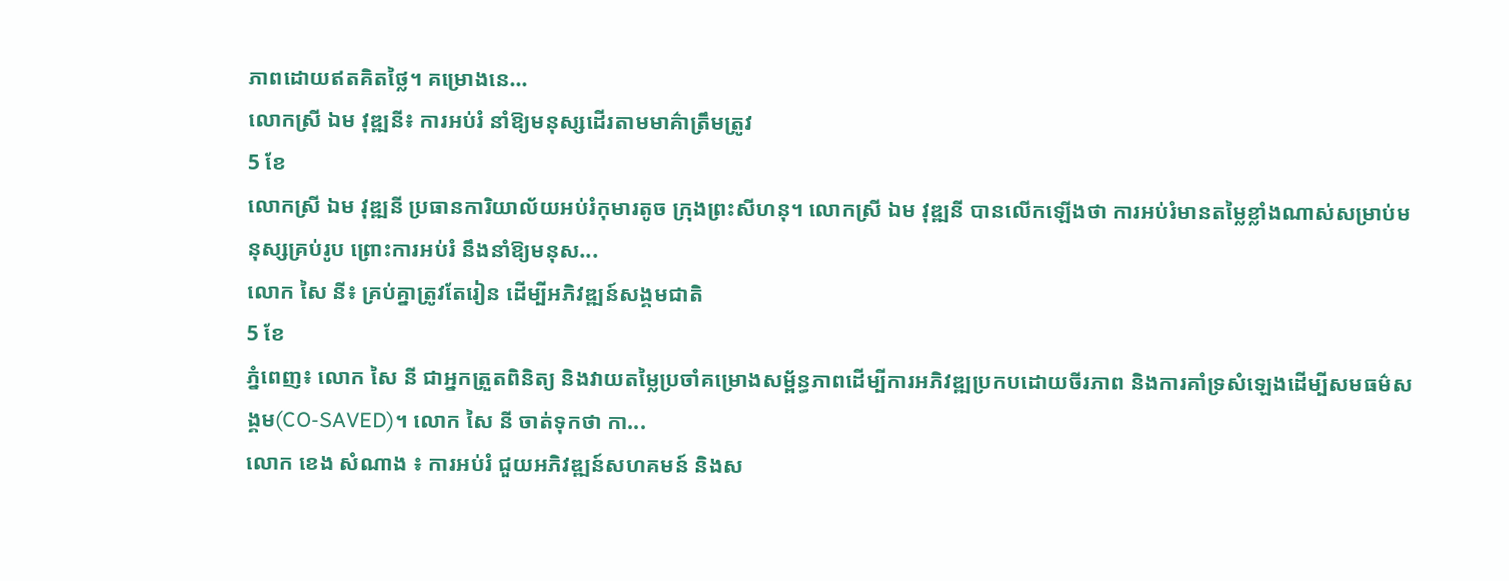ភាពដោយឥតគិតថ្លៃ។ គម្រោងនេ...
លោកស្រី ឯម វុឌ្ឍនី៖ ការអប់រំ នាំឱ្យមនុស្សដើរតាមមាគ៌ាត្រឹមត្រូវ
5 ខែ
លោកស្រី ឯម វុឌ្ឍនី ប្រធានការិយាល័យអប់រំកុមារតូច ក្រុងព្រះសីហនុ។ លោកស្រី ឯម វុឌ្ឍនី បានលើកឡើងថា ការអប់រំមានតម្លៃខ្លាំងណាស់សម្រាប់មនុស្សគ្រប់រូប ព្រោះការអប់រំ នឹងនាំឱ្យមនុស...
លោក សៃ នី៖ គ្រប់គ្នាត្រូវតែរៀន ដើម្បីអភិវឌ្ឍន៍សង្គមជាតិ
5 ខែ
ភ្នំពេញ៖ លោក សៃ នី ជាអ្នកត្រួតពិនិត្យ និងវាយតម្លៃប្រចាំគម្រោងសម្ព័ន្ធភាពដើម្បីការអភិវឌ្ឍប្រកបដោយចីរភាព និងការគាំទ្រសំឡេងដើម្បីសមធម៌សង្គម(CO-SAVED)។ លោក សៃ នី ចាត់ទុកថា កា...
លោក ខេង សំណាង ៖ ការអប់រំ ជួយអភិវឌ្ឍន៍សហគមន៍ និងស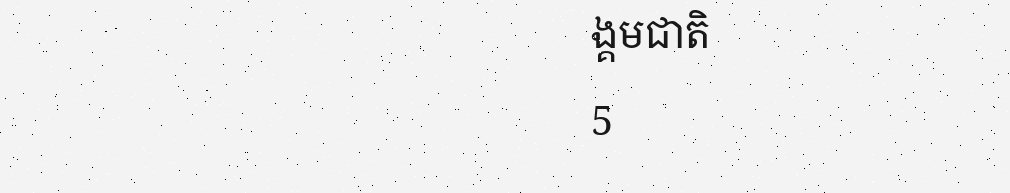ង្គមជាតិ
5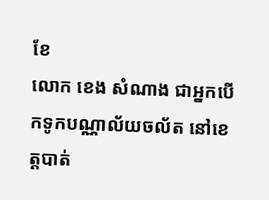ខែ
លោក ខេង សំណាង ជាអ្នកបើកទូកបណ្ណាល័យចល័ត នៅខេត្តបាត់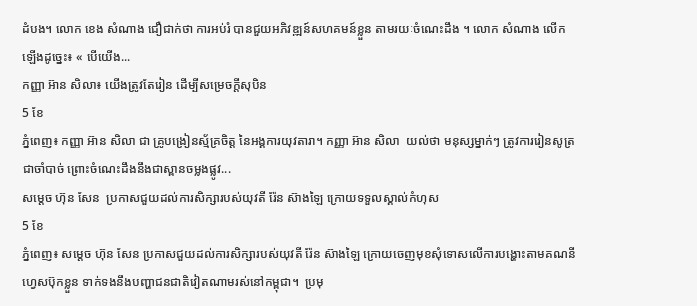ដំបង។ លោក ខេង សំណាង ជឿជាក់ថា ការអប់រំ បានជួយអភិវឌ្ឍន៍សហគមន៍ខ្លួន តាមរយៈចំណេះដឹង ។ លោក សំណាង លើកឡើងដូច្នេះ៖ « បើយើង...
កញ្ញា អ៊ាន សិលា៖ យើងត្រូវតែរៀន ដើម្បីសម្រេចក្ដីសុបិន
5 ខែ
ភ្នំពេញ៖ កញ្ញា អ៊ាន សិលា ជា គ្រូបង្រៀនស័្មគ្រចិត្ត នៃអង្គការយុវតារា។ កញ្ញា អ៊ាន សិលា  យល់ថា មនុស្សម្នាក់ៗ ត្រូវការរៀនសូត្រជាចាំបាច់ ព្រោះចំណេះដឹងនឹងជាស្ពានចម្លងផ្លូវ...
សម្ដេច ហ៊ុន សែន  ប្រកាសជួយដល់ការសិក្សារបស់យុវតី រ៉ែន ស៊ាងឡៃ ក្រោយទទួលស្គាល់កំហុស
5 ខែ
ភ្នំពេញ៖ សម្ដេច ហ៊ុន សែន ប្រកាសជួយដល់ការសិក្សារបស់យុវតី រ៉ែន ស៊ាងឡៃ ក្រោយចេញមុខសុំទោសលើការបង្ហោះតាមគណនីហ្វេសប៊ុកខ្លួន ទាក់ទងនឹងបញ្ហាជនជាតិវៀតណាមរស់នៅកម្ពុជា។  ប្រមុ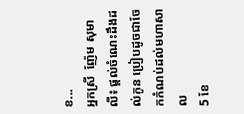ខ...
អ្នកស្រី  ញ៉ែម សុមាលី៖ ផ្ដល់ចំណេះដឹងដល់កូន ប្រៀបដូចជាចែកកំណប់ដល់មហាសាល
5 ខែ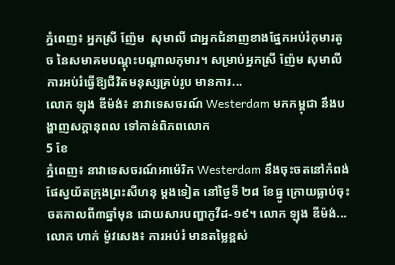ភ្នំពេញ៖ អ្នកស្រី ញ៉ែម  សុមាលី ជាអ្នកជំនាញខាងផ្នែកអប់រំកុមារតូច នៃសមាគមបណ្ដុះបណ្ដាលកុមារ។ សម្រាប់អ្នកស្រី ញ៉ែម សុមាលី ការអប់រំធ្វើឱ្យជីវិតមនុស្សគ្រប់រូប មានការ...
លោក ឡុង ឌីម៉ង់៖ នាវាទេសចរណ៍ Westerdam មកកម្ពុជា នឹងបង្ហាញសក្ដានុពល ទៅកាន់ពិភពលោក
5 ខែ
ភ្នំពេញ៖ នាវាទេសចរណ៍អាម៉េរិក Westerdam នឹងចុះចតនៅកំពង់ផែស្វយ័តក្រុងព្រះសីហនុ ម្ដងទៀត នៅថ្ងៃទី ២៨ ខែធ្នូ ក្រោយធ្លាប់ចុះចតកាលពី៣ឆ្នាំមុន ដោយសារបញ្ហាកូវីដ-១៩។ លោក ឡុង ឌីម៉ង់...
លោក ហាក់ ម៉ូវសេង៖ ការអប់រំ មានតម្លៃខ្ពស់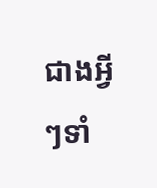ជាងអ្វីៗទាំ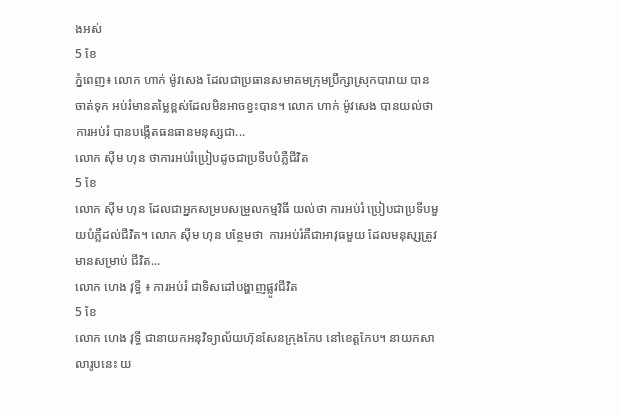ងអស់
5 ខែ
ភ្នំពេញ៖ លោក ហាក់ ម៉ូវសេង ដែលជាប្រធានសមាគមក្រុមប្រឹក្សាស្រុកបារាយ បានចាត់ទុក អប់រំមានតម្លៃខ្ពស់ដែលមិនអាចខ្វះបាន។ លោក ហាក់ ម៉ូវសេង បានយល់ថា ការអប់រំ បានបង្កើតធនធានមនុស្សជា...
លោក ស៊ីម ហុន ថាការអប់រំប្រៀបដូចជាប្រទីបបំភ្លឺជីវិត
5 ខែ
លោក ស៊ីម ហុន ដែលជាអ្នកសម្របសម្រួលកម្មវិធី យល់ថា ការអប់រំ ប្រៀបជាប្រទីបមួយបំភ្លឺដល់ជីវិត។ លោក ស៊ីម ហុន បន្ថែមថា  ការអប់រំគឺជាអាវុធមួយ ដែលមនុសុ្សត្រូវ មានសម្រាប់ ជីវិត...
លោក ហេង វុទ្ធី ៖ ការអប់រំ ជាទិសដៅបង្ហាញផ្លូវជីវិត
5 ខែ
លោក ហេង វុទ្ធី ជានាយកអនុវិទ្យាល័យហ៊ុនសែនក្រុងកែប នៅខេត្តកែប។ នាយកសាលារូបនេះ យ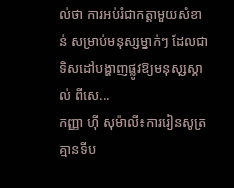ល់ថា ការអប់រំជាកត្តាមួយសំខាន់ សម្រាប់មនុស្សម្នាក់ៗ ដែលជាទិសដៅបង្ហាញផ្លូវឱ្យមនុសុ្សស្គាល់ ពីសេ...
កញ្ញា ហ៊ី សុម៉ាលី៖ការរៀនសូត្រ គ្មានទីប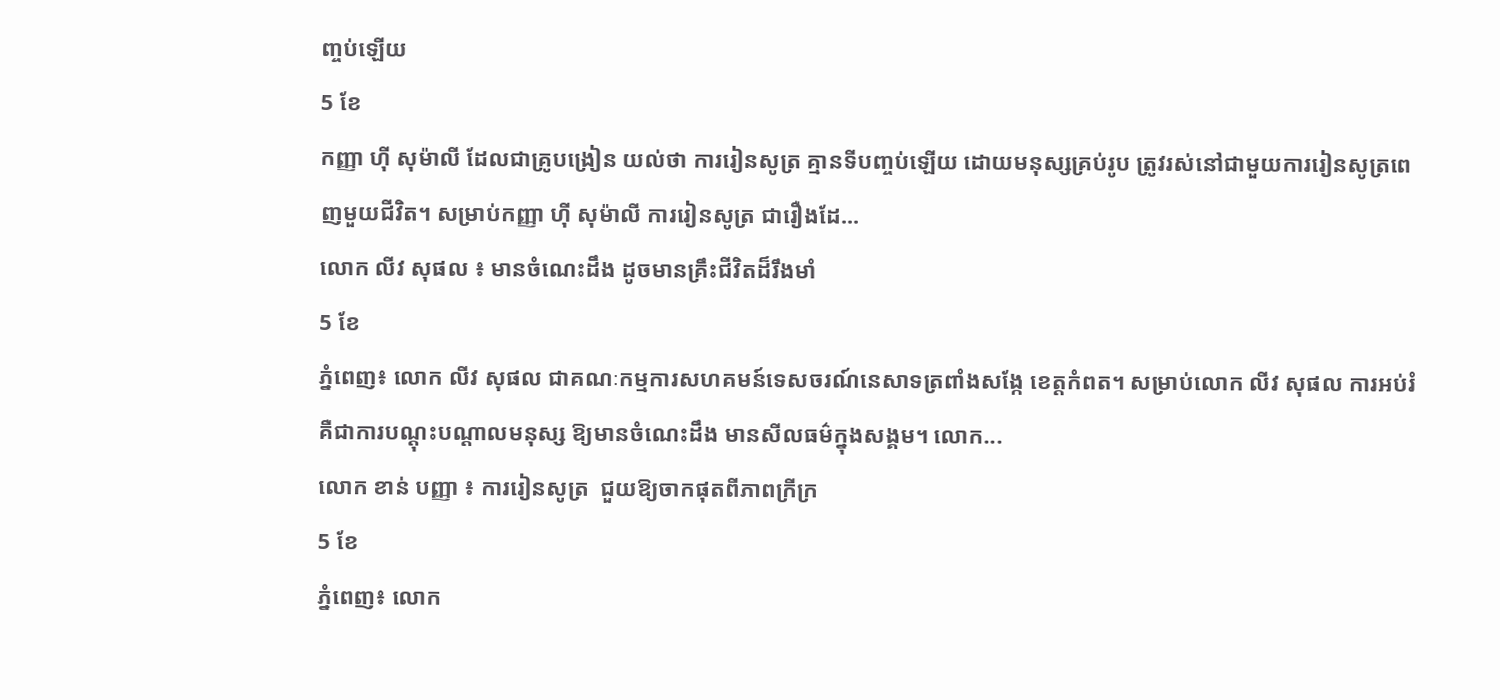ញ្ចប់ឡើយ
5 ខែ
កញ្ញា ហ៊ី សុម៉ាលី ដែលជាគ្រូបង្រៀន យល់ថា ការរៀនសូត្រ គ្មានទីបញ្ចប់ឡើយ ដោយមនុស្សគ្រប់រូប ត្រូវរស់នៅជាមួយការរៀនសូត្រពេញមួយជីវិត។ សម្រាប់កញ្ញា ហ៊ី សុម៉ាលី ការរៀនសូត្រ ជារឿងដែ...
លោក លីវ សុផល ៖ មានចំណេះដឹង ដូចមានគ្រឹះជីវិតដ៏រឹងមាំ
5 ខែ
ភ្នំពេញ៖ លោក លីវ សុផល ជាគណៈកម្មការសហគមន៍ទេសចរណ៍នេសាទត្រពាំងសង្កែ ខេត្តកំពត។ សម្រាប់លោក លីវ សុផល ការអប់រំ គឺជាការបណ្ដុះបណ្ដាលមនុស្ស ឱ្យមានចំណេះដឹង មានសីលធម៌ក្នុងសង្គម។ លោក...
លោក ខាន់ បញ្ញា ៖ ការរៀនសូត្រ  ជួយឱ្យចាកផុតពីភាពក្រីក្រ
5 ខែ
ភ្នំពេញ៖ លោក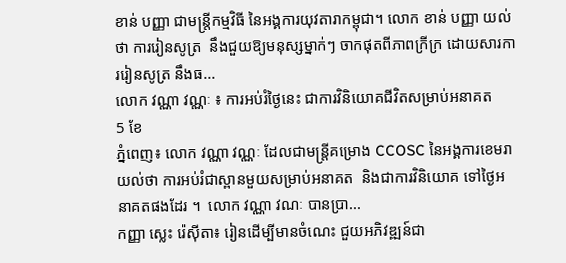ខាន់ បញ្ញា ជាមន្រ្តីកម្មវិធី នៃអង្គការយុវតារាកម្ពុជា។ លោក ខាន់ បញ្ញា យល់ថា ការរៀនសូត្រ  នឹងជួយឱ្យមនុស្សម្នាក់ៗ ចាកផុតពីភាពក្រីក្រ ដោយសារការរៀនសូត្រ នឹងធ...
លោក វណ្ណា វណ្ណៈ ៖ ការអប់រំថ្ងៃនេះ ជាការវិនិយោគជីវិតសម្រាប់អនាគត
5 ខែ
ភ្នំពេញ៖ លោក វណ្ណា វណ្ណៈ ដែលជាមន្រ្តីគម្រោង CCOSC នៃអង្គការខេមរា យល់ថា ការអប់រំជាស្ពានមួយសម្រាប់អនាគត  និងជាការវិនិយោគ ទៅថ្ងៃអនាគតផងដែរ ។  លោក វណ្ណា វណៈ បានប្រា...
កញ្ញា ស្លេះ រ៉េស៊ីតា៖ រៀនដើម្បីមានចំណេះ ជួយអភិវឌ្ឍន៍ជា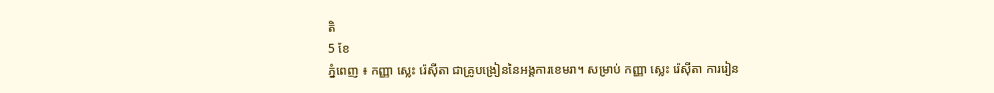តិ
5 ខែ
ភ្នំពេញ ៖ កញ្ញា ស្លេះ រ៉េស៊ីតា ជាគ្រូបង្រៀននៃអង្គការខេមរា។ សម្រាប់ កញ្ញា ស្លេះ រ៉េស៊ីតា ការរៀន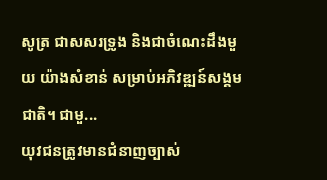សូត្រ ជាសសរទ្រូង និងជាចំណេះដឹងមួយ យ៉ាងសំខាន់ សម្រាប់អភិវឌ្ឍន៍សង្គមជាតិ។ ជាមួ...
យុវជនត្រូវមានជំនាញច្បាស់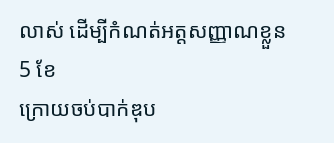លាស់ ដើម្បីកំណត់អត្តសញ្ញាណខ្លួន
5 ខែ
ក្រោយចប់បាក់ឌុប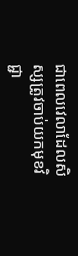ជាពេលវេលាដែលសិស្សត្រូវចាប់យកមុខវិជ្ជា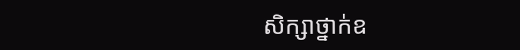សិក្សាថ្នាក់ឧ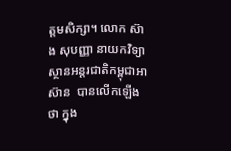ត្តមសិក្សា។ លោក ស៊ាង សុបញ្ញា នាយកវិទ្យាស្ថានអន្តរជាតិកម្ពុជាអាស៊ាន  បានលើកឡើងថា ក្នុង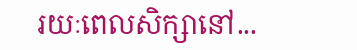រយៈពេលសិក្សានៅ...